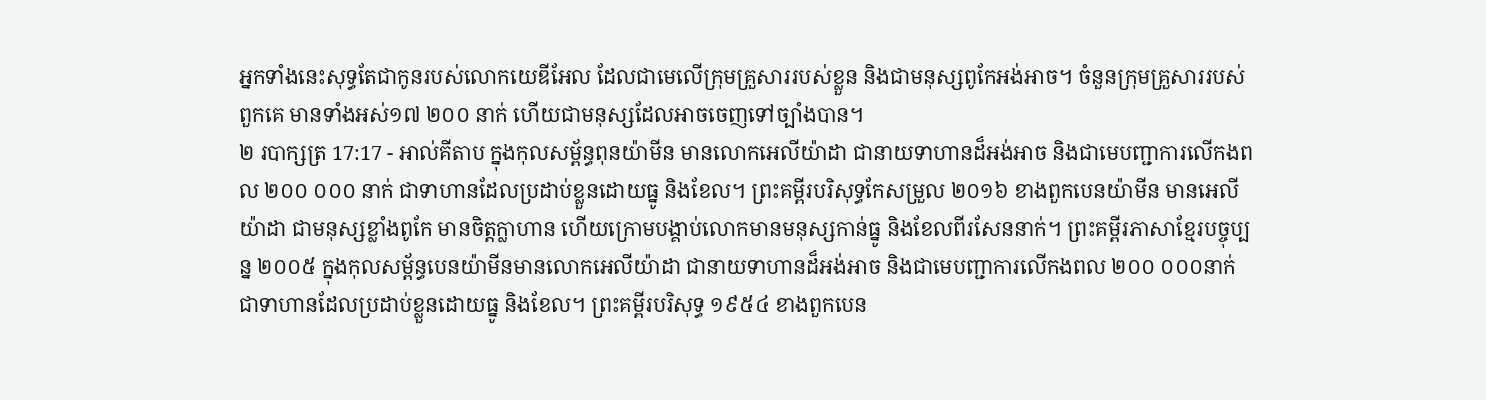អ្នកទាំងនេះសុទ្ធតែជាកូនរបស់លោកយេឌីអែល ដែលជាមេលើក្រុមគ្រួសាររបស់ខ្លួន និងជាមនុស្សពូកែអង់អាច។ ចំនួនក្រុមគ្រួសាររបស់ពួកគេ មានទាំងអស់១៧ ២០០ នាក់ ហើយជាមនុស្សដែលអាចចេញទៅច្បាំងបាន។
២ របាក្សត្រ 17:17 - អាល់គីតាប ក្នុងកុលសម្ព័ន្ធពុនយ៉ាមីន មានលោកអេលីយ៉ាដា ជានាយទាហានដ៏អង់អាច និងជាមេបញ្ជាការលើកងពល ២០០ ០០០ នាក់ ជាទាហានដែលប្រដាប់ខ្លួនដោយធ្នូ និងខែល។ ព្រះគម្ពីរបរិសុទ្ធកែសម្រួល ២០១៦ ខាងពួកបេនយ៉ាមីន មានអេលីយ៉ាដា ជាមនុស្សខ្លាំងពូកែ មានចិត្តក្លាហាន ហើយក្រោមបង្គាប់លោកមានមនុស្សកាន់ធ្នូ និងខែលពីរសែននាក់។ ព្រះគម្ពីរភាសាខ្មែរបច្ចុប្បន្ន ២០០៥ ក្នុងកុលសម្ព័ន្ធបេនយ៉ាមីនមានលោកអេលីយ៉ាដា ជានាយទាហានដ៏អង់អាច និងជាមេបញ្ជាការលើកងពល ២០០ ០០០នាក់ ជាទាហានដែលប្រដាប់ខ្លួនដោយធ្នូ និងខែល។ ព្រះគម្ពីរបរិសុទ្ធ ១៩៥៤ ខាងពួកបេន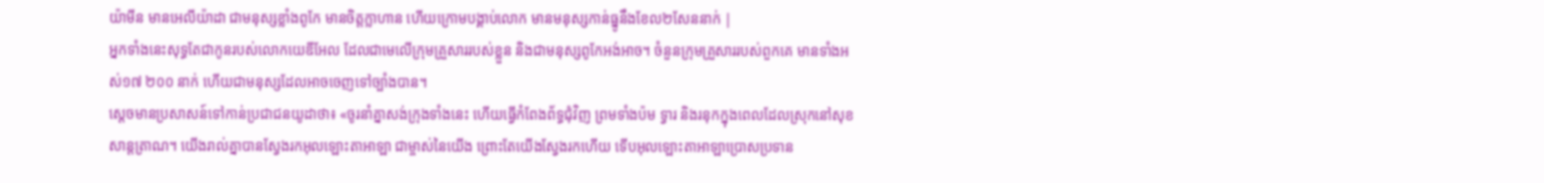យ៉ាមីន មានអេលីយ៉ាដា ជាមនុស្សខ្លាំងពូកែ មានចិត្តក្លាហាន ហើយក្រោមបង្គាប់លោក មានមនុស្សកាន់ធ្នូនឹងខែល២សែននាក់ |
អ្នកទាំងនេះសុទ្ធតែជាកូនរបស់លោកយេឌីអែល ដែលជាមេលើក្រុមគ្រួសាររបស់ខ្លួន និងជាមនុស្សពូកែអង់អាច។ ចំនួនក្រុមគ្រួសាររបស់ពួកគេ មានទាំងអស់១៧ ២០០ នាក់ ហើយជាមនុស្សដែលអាចចេញទៅច្បាំងបាន។
ស្តេចមានប្រសាសន៍ទៅកាន់ប្រជាជនយូដាថា៖ «ចូរនាំគ្នាសង់ក្រុងទាំងនេះ ហើយធ្វើកំពែងព័ទ្ធជុំវិញ ព្រមទាំងប៉ម ទ្វារ និងរនុកក្នុងពេលដែលស្រុកនៅសុខសាន្តត្រាណ។ យើងរាល់គ្នាបានស្វែងរកអុលឡោះតាអាឡា ជាម្ចាស់នៃយើង ព្រោះតែយើងស្វែងរកហើយ ទើបអុលឡោះតាអាឡាប្រោសប្រទាន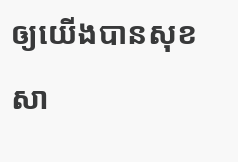ឲ្យយើងបានសុខសា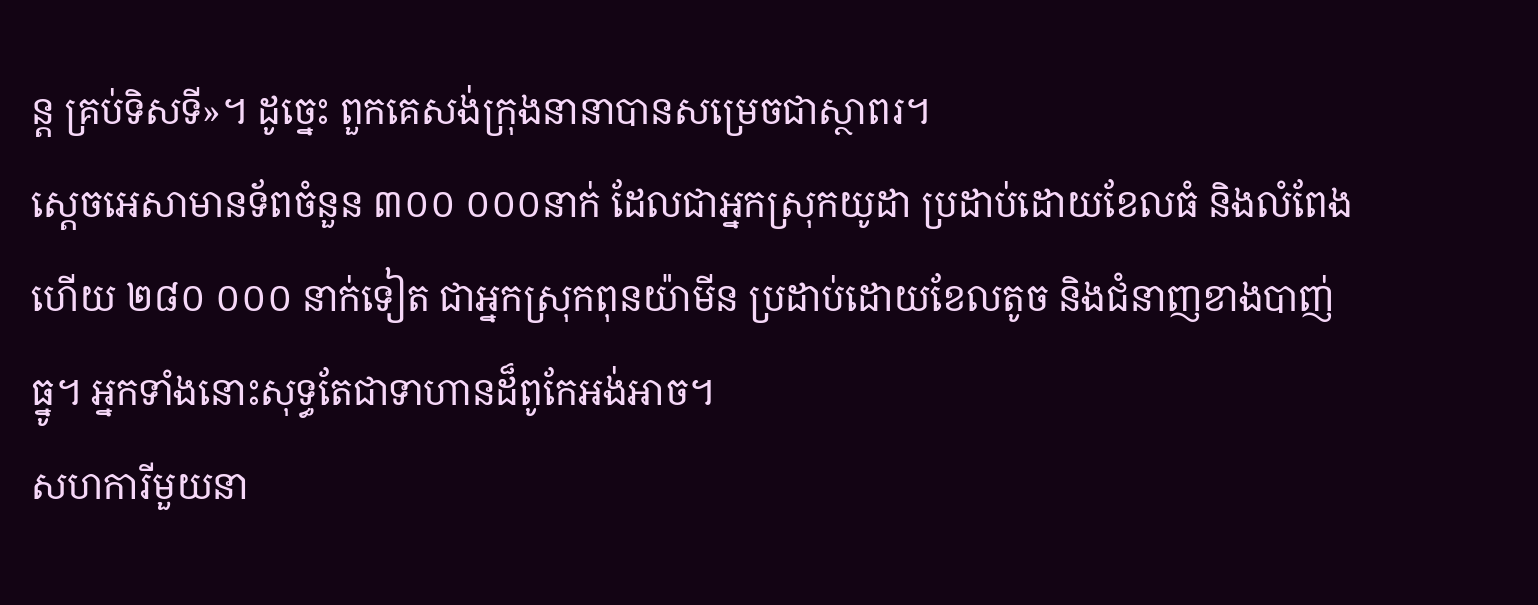ន្ត គ្រប់ទិសទី»។ ដូច្នេះ ពួកគេសង់ក្រុងនានាបានសម្រេចជាស្ថាពរ។
ស្តេចអេសាមានទ័ពចំនួន ៣០០ ០០០នាក់ ដែលជាអ្នកស្រុកយូដា ប្រដាប់ដោយខែលធំ និងលំពែង ហើយ ២៨០ ០០០ នាក់ទៀត ជាអ្នកស្រុកពុនយ៉ាមីន ប្រដាប់ដោយខែលតូច និងជំនាញខាងបាញ់ធ្នូ។ អ្នកទាំងនោះសុទ្ធតែជាទាហានដ៏ពូកែអង់អាច។
សហការីមួយនា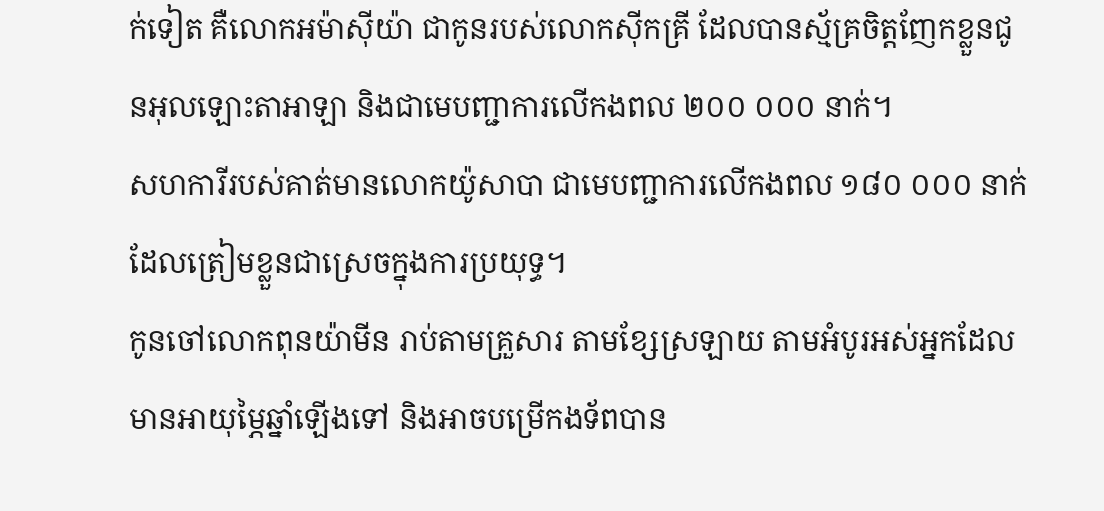ក់ទៀត គឺលោកអម៉ាស៊ីយ៉ា ជាកូនរបស់លោកស៊ីកគ្រី ដែលបានស្ម័គ្រចិត្តញែកខ្លួនជូនអុលឡោះតាអាឡា និងជាមេបញ្ជាការលើកងពល ២០០ ០០០ នាក់។
សហការីរបស់គាត់មានលោកយ៉ូសាបា ជាមេបញ្ជាការលើកងពល ១៨០ ០០០ នាក់ ដែលត្រៀមខ្លួនជាស្រេចក្នុងការប្រយុទ្ធ។
កូនចៅលោកពុនយ៉ាមីន រាប់តាមគ្រួសារ តាមខ្សែស្រឡាយ តាមអំបូរអស់អ្នកដែលមានអាយុម្ភៃឆ្នាំឡើងទៅ និងអាចបម្រើកងទ័ពបាន